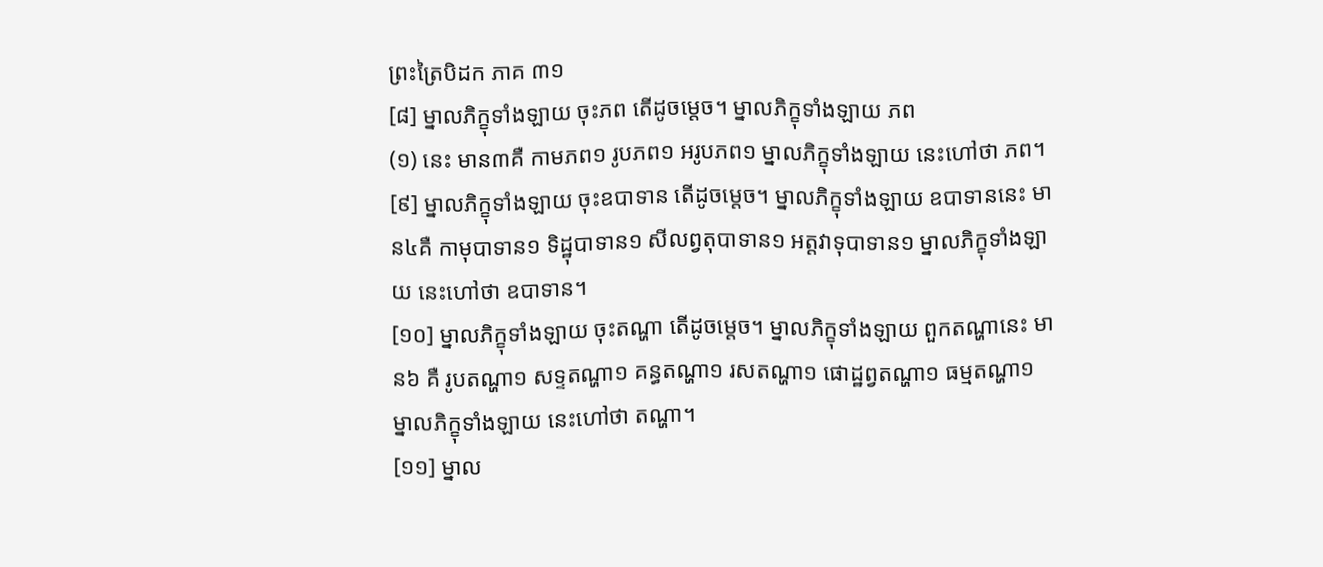ព្រះត្រៃបិដក ភាគ ៣១
[៨] ម្នាលភិក្ខុទាំងឡាយ ចុះភព តើដូចម្តេច។ ម្នាលភិក្ខុទាំងឡាយ ភព
(១) នេះ មាន៣គឺ កាមភព១ រូបភព១ អរូបភព១ ម្នាលភិក្ខុទាំងឡាយ នេះហៅថា ភព។
[៩] ម្នាលភិក្ខុទាំងឡាយ ចុះឧបាទាន តើដូចម្តេច។ ម្នាលភិក្ខុទាំងឡាយ ឧបាទាននេះ មាន៤គឺ កាមុបាទាន១ ទិដ្ឋុបាទាន១ សីលព្វតុបាទាន១ អត្តវាទុបាទាន១ ម្នាលភិក្ខុទាំងឡាយ នេះហៅថា ឧបាទាន។
[១០] ម្នាលភិក្ខុទាំងឡាយ ចុះតណ្ហា តើដូចម្តេច។ ម្នាលភិក្ខុទាំងឡាយ ពួកតណ្ហានេះ មាន៦ គឺ រូបតណ្ហា១ សទ្ទតណ្ហា១ គន្ធតណ្ហា១ រសតណ្ហា១ ផោដ្ឋព្វតណ្ហា១ ធម្មតណ្ហា១ ម្នាលភិក្ខុទាំងឡាយ នេះហៅថា តណ្ហា។
[១១] ម្នាល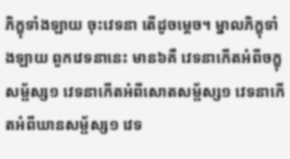ភិក្ខុទាំងឡាយ ចុះវេទនា តើដូចម្តេច។ ម្នាលភិក្ខុទាំងឡាយ ពួកវេទនានេះ មាន៦គឺ វេទនាកើតអំពីចក្ខុសម្ផ័ស្ស១ វេទនាកើតអំពីសោតសម្ផ័ស្ស១ វេទនាកើតអំពីឃានសម្ផ័ស្ស១ វេទ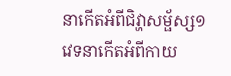នាកើតអំពីជិវ្ហាសម្ផ័ស្ស១ វេទនាកើតអំពីកាយ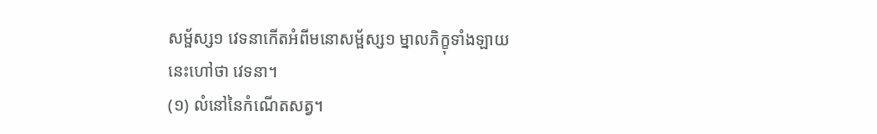សម្ផ័ស្ស១ វេទនាកើតអំពីមនោសម្ផ័ស្ស១ ម្នាលភិក្ខុទាំងឡាយ នេះហៅថា វេទនា។
(១) លំនៅនៃកំណើតសត្វ។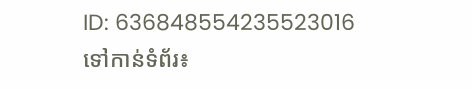ID: 636848554235523016
ទៅកាន់ទំព័រ៖